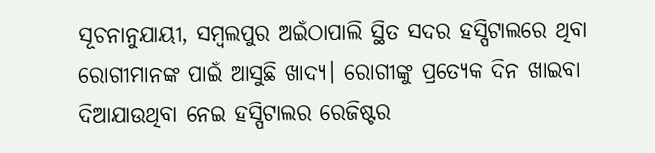ସୂଚନାନୁଯାୟୀ, ସମ୍ବଲପୁର ଅଇଁଠାପାଲି ସ୍ଥିତ ସଦର ହସ୍ପିଟାଲରେ ଥିବା ରୋଗୀମାନଙ୍କ ପାଇଁ ଆସୁଛି ଖାଦ୍ୟ। ରୋଗୀଙ୍କୁ ପ୍ରତ୍ୟେକ ଦିନ ଖାଇବା ଦିଆଯାଉଥିବା ନେଇ ହସ୍ପିଟାଲର ରେଜିଷ୍ଟର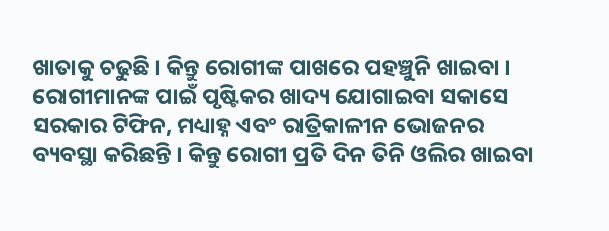ଖାତାକୁ ଚଢୁଛି । କିନ୍ତୁ ରୋଗୀଙ୍କ ପାଖରେ ପହଞ୍ଚୁନି ଖାଇବା । ରୋଗୀମାନଙ୍କ ପାଇଁ ପୃଷ୍ଟିକର ଖାଦ୍ୟ ଯୋଗାଇବା ସକାସେ ସରକାର ଟିଫିନ, ମଧ୍ୟାହ୍ନ ଏବଂ ରାତ୍ରିକାଳୀନ ଭୋଜନର ବ୍ୟବସ୍ଥା କରିଛନ୍ତି । କିନ୍ତୁ ରୋଗୀ ପ୍ରତି ଦିନ ତିନି ଓଲିର ଖାଇବା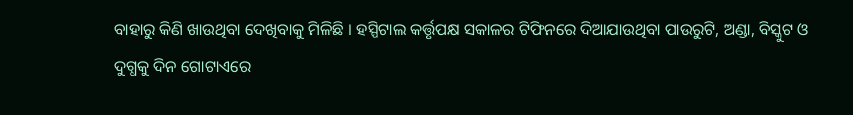ବାହାରୁ କିଣି ଖାଉଥିବା ଦେଖିବାକୁ ମିଳିଛି । ହସ୍ପିଟାଲ କର୍ତ୍ତୃପକ୍ଷ ସକାଳର ଟିଫିନରେ ଦିଆଯାଉଥିବା ପାଉରୁଟି, ଅଣ୍ଡା, ବିସ୍କୁଟ ଓ ଦୁଗ୍ଧକୁ ଦିନ ଗୋଟାଏରେ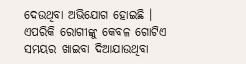ଦେଉଥିବା ଅଭିଯୋଗ ହୋଇଛି । ଏପରିକି ରୋଗୀଙ୍କୁ କେବଳ ଗୋଟିଏ ସମୟର ଖାଇବା ଦିଆଯାଉଥିବା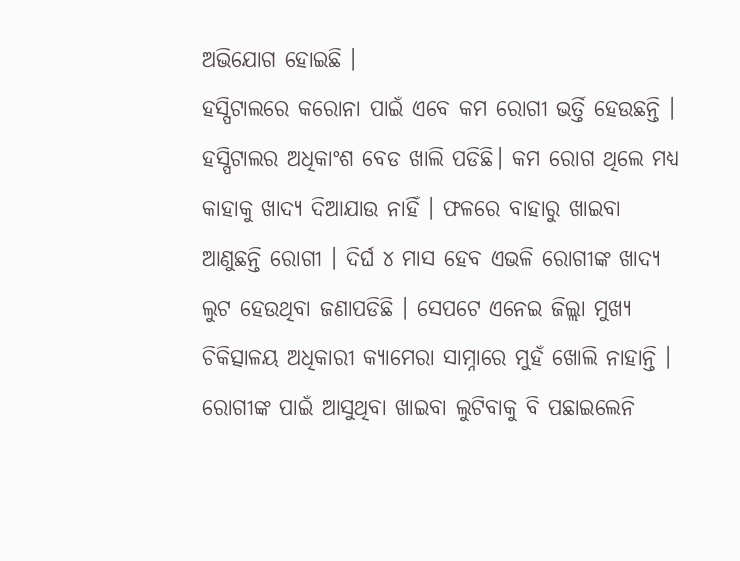ଅଭିଯୋଗ ହୋଇଛି ।
ହସ୍ପିଟାଲରେ କରୋନା ପାଇଁ ଏବେ କମ ରୋଗୀ ଭର୍ତ୍ତି ହେଉଛନ୍ତି । ହସ୍ପିଟାଲର ଅଧିକାଂଶ ବେଡ ଖାଲି ପଡିଛି। କମ ରୋଗ ଥିଲେ ମଧ୍ୟ କାହାକୁ ଖାଦ୍ୟ ଦିଆଯାଉ ନାହିଁ । ଫଳରେ ବାହାରୁ ଖାଇବା ଆଣୁଛନ୍ତି ରୋଗୀ । ଦିର୍ଘ ୪ ମାସ ହେବ ଏଭଳି ରୋଗୀଙ୍କ ଖାଦ୍ୟ ଲୁଟ ହେଉଥିବା ଜଣାପଡିଛି । ସେପଟେ ଏନେଇ ଜିଲ୍ଲା ମୁଖ୍ୟ ଚିକିତ୍ସାଳୟ ଅଧିକାରୀ କ୍ୟାମେରା ସାମ୍ନାରେ ମୁହଁ ଖୋଲି ନାହାନ୍ତି । ରୋଗୀଙ୍କ ପାଇଁ ଆସୁଥିବା ଖାଇବା ଲୁଟିବାକୁ ବି ପଛାଇଲେନି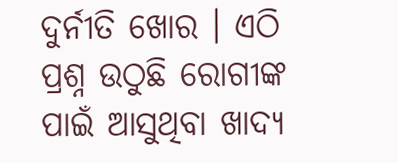ଦୁର୍ନୀତି ଖୋର । ଏଠି ପ୍ରଶ୍ନ ଉଠୁଛି ରୋଗୀଙ୍କ ପାଇଁ ଆସୁଥିବା ଖାଦ୍ୟ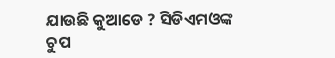ଯାଉଛି କୁଆଡେ ? ସିଡିଏମଓଙ୍କ ଚୁପ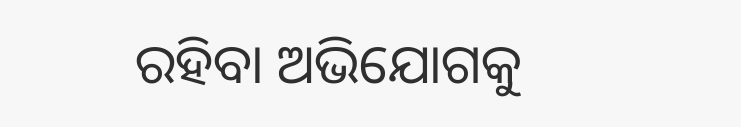ରହିବା ଅଭିଯୋଗକୁ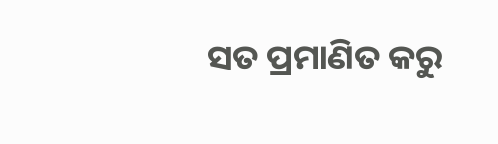ସତ ପ୍ରମାଣିତ କରୁ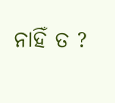ନାହିଁ ତ ?